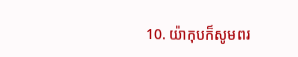10. យ៉ាកុបក៏សូមពរ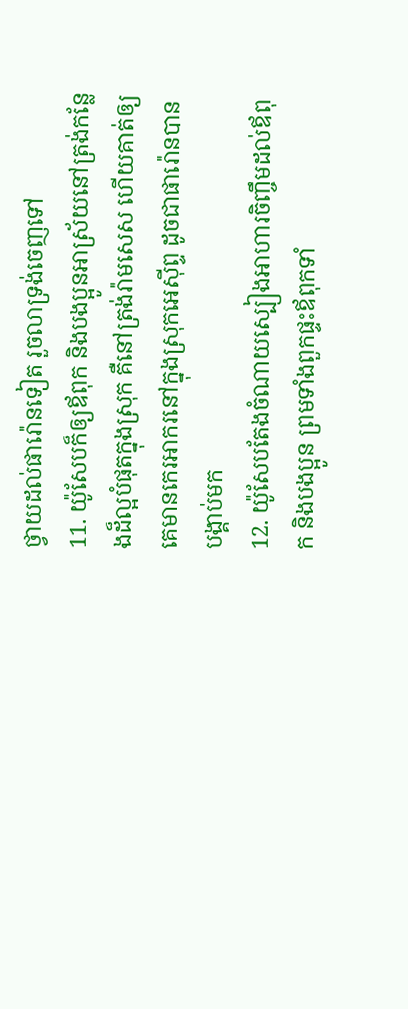ថ្វាយដល់ផារ៉ោនទៀត រួចលាទ្រង់ចេញទៅ
11. យ៉ូសែបក៏ឲ្យឪពុក និងបងប្អូនអាស្រ័យនៅត្រង់កន្លែងដ៏ល្អបំផុតក្នុងស្រុក គឺនៅត្រង់រ៉ាមសេស ហើយគាត់ឲ្យគេមានកេរអាករនៅក្នុងស្រុកអេស៊ីព្ទ ដូចជាផារ៉ោនបានបង្គាប់មក
12. យ៉ូសែបតែងចំណាយស្បៀងអាហារចិញ្ចឹមដល់ឪពុក និងបងប្អូន ព្រមទាំងពួកផ្ទះឪពុកទាំ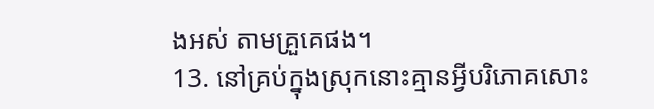ងអស់ តាមគ្រួគេផង។
13. នៅគ្រប់ក្នុងស្រុកនោះគ្មានអ្វីបរិភោគសោះ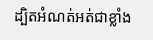ដ្បិតអំណត់អត់ជាខ្លាំង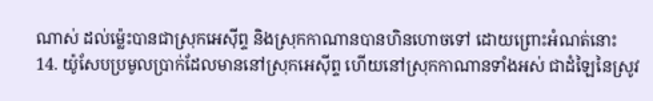ណាស់ ដល់ម៉្លេះបានជាស្រុកអេស៊ីព្ទ និងស្រុកកាណានបានហិនហោចទៅ ដោយព្រោះអំណត់នោះ
14. យ៉ូសែបប្រមូលប្រាក់ដែលមាននៅស្រុកអេស៊ីព្ទ ហើយនៅស្រុកកាណានទាំងអស់ ជាដំឡៃនៃស្រូវ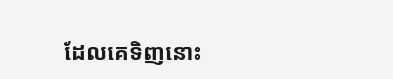ដែលគេទិញនោះ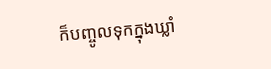ក៏បញ្ចូលទុកក្នុងឃ្លាំ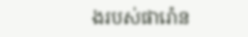ងរបស់ផារ៉ោន